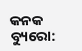କନକ ବ୍ୟୁରୋ: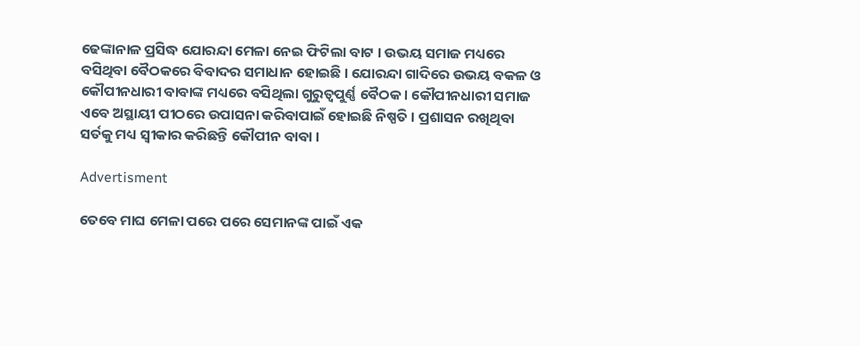ଢେଙ୍କାନାଳ ପ୍ରସିଦ୍ଧ ଯୋରନ୍ଦା ମେଳା ନେଇ ଫିଟିଲା ବାଟ । ଉଭୟ ସମାଜ ମଧ୍ୟରେ ବସିଥିବା ବୈଠକରେ ବିବାଦର ସମାଧାନ ହୋଇଛି । ଯୋରନ୍ଦା ଗାଦିରେ ଉଭୟ ବକଳ ଓ କୌପୀନଧାରୀ ବାବାଙ୍କ ମଧ୍ୟରେ ବସିଥିଲା ଗୁରୁତ୍ୱପୁର୍ଣ୍ଣ ବୈଠକ । କୌପୀନଧାରୀ ସମାଜ ଏବେ ଅସ୍ଥାୟୀ ପୀଠରେ ଉପାସନା କରିବାପାଇଁ ହୋଇଛି ନିଷ୍ପତି । ପ୍ରଶାସନ ରଖିଥିବା ସର୍ତକୁ ମଧ୍ୟ ସ୍ୱୀକାର କରିଛନ୍ତି କୌପୀନ ବାବା ।

Advertisment

ତେବେ ମାଘ ମେଳା ପରେ ପରେ ସେମାନଙ୍କ ପାଇଁ ଏକ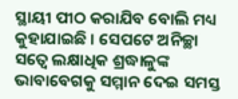ସ୍ଥାୟୀ ପୀଠ କରାଯିବ ବୋଲି ମଧ୍ୟ କୁହାଯାଇଛି । ସେପଟେ ଅନିଚ୍ଛା ସତ୍ୱେ ଲକ୍ଷାଧିକ ଶ୍ରଦ୍ଧାଳୁଙ୍କ ଭାବାବେଗକୁ ସମ୍ମାନ ଦେଇ ସମସ୍ତ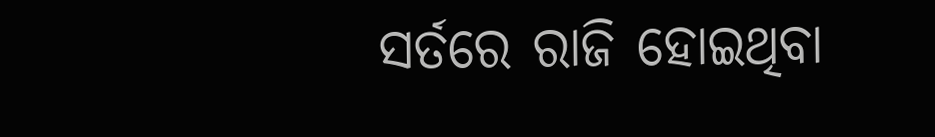ସର୍ତରେ ରାଜି ହୋଇଥିବା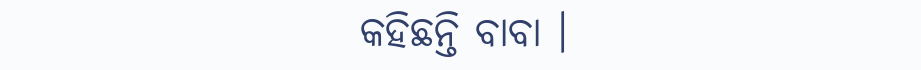କହିଛନ୍ତି ବାବା ।